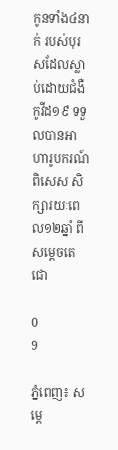កូនទាំង៤នាក់ របស់បុរសដែលស្លាប់ដោយជំងឺកូវីដ១៩ ទទួលបានអាហារូបករណ៍ពិសេស សិក្សារយៈពេល១២ឆ្នាំ ពីសម្ដេចតេជោ

0
9

ភ្នំពេញ៖ សម្តេ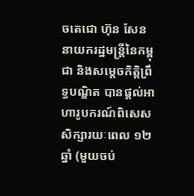ចតេជោ ហ៊ុន សែន នាយករដ្ឋមន្ត្រីនៃកម្ពុជា និងសម្តេចកិត្តិព្រឹទ្ធបណ្ឌិត បានផ្តល់អាហារូបករណ៍ពិសេស សិក្សារយៈពេល ១២ឆ្នាំ (មួយចប់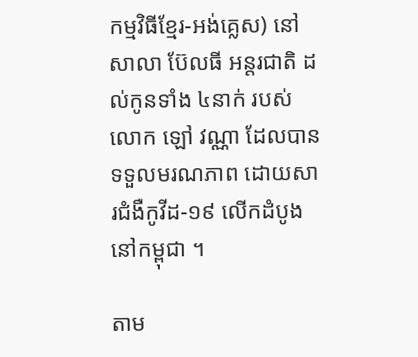កម្មវិធីខ្មែរ-អង់គ្លេស) នៅសាលា ប៊ែលធី អន្តរជាតិ ដល់កូនទាំង ៤នាក់ របស់លោក ឡៅ វណ្ណា ដែលបានទទួលមរណភាព ដោយសារជំងឺកូវីដ-១៩ លើកដំបូងនៅកម្ពុជា ។

តាម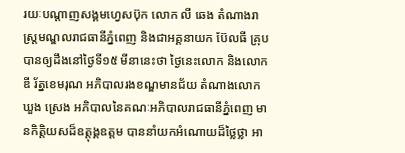រយៈបណ្ដាញសង្គមហ្វេសប៊ុក លោក លី ឆេង តំណាងរាស្រ្ដមណ្ឌលរាជធានីភ្នំពេញ និងជាអគ្គនាយក ប៊ែលធី គ្រុប បានឲ្យដឹងនៅថ្ងៃទី១៥ មីនានេះថា ថ្ងៃនេះលោក និងលោក ឌី រ័ត្នខេមរុណ អភិបាលរងខណ្ឌមានជ័យ តំណាងលោក ឃួង ស្រេង អភិបាលនៃគណៈអភិបាលរាជធានីភ្នំពេញ មានកិត្តិយសដ៏ឧត្តុង្គឧត្តម បាននាំយកអំណោយដ៏ថ្លៃថ្លា អា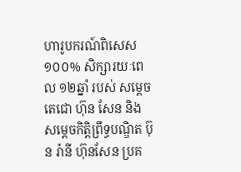ហារូបករណ៍ពិសេស ១០០% សិក្សារយៈពេល ១២ឆ្នាំ របស់ សម្តេចតេជោ ហ៊ុន សែន និង សម្តេចកិត្តិព្រឹទ្ធបណ្ឌិត ប៊ុន រ៉ានី ហ៊ុនសែន ប្រគ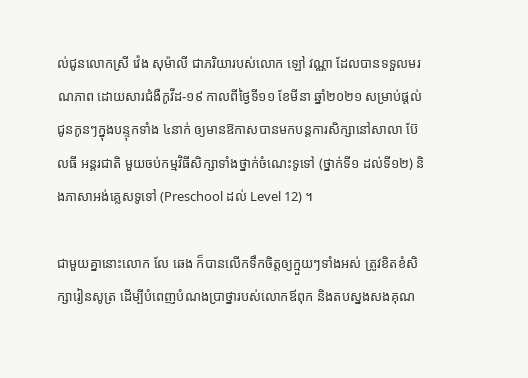ល់ជូនលោកស្រី វ៉េង សុម៉ាលី ជាភរិយារបស់លោក ឡៅ វណ្ណា ដែលបានទទួលមរណភាព ដោយសារជំងឺកូវីដ-១៩ កាលពីថ្ងៃទី១១ ខែមីនា ឆ្នាំ២០២១ សម្រាប់ផ្តល់ជូនកូនៗក្នុងបន្ទុកទាំង ៤នាក់ ឲ្យមានឱកាសបានមកបន្តការសិក្សានៅសាលា ប៊ែលធី អន្តរជាតិ មួយចប់កម្មវិធីសិក្សាទាំងថ្នាក់ចំណេះទូទៅ (ថ្នាក់ទី១ ដល់ទី១២) និងភាសាអង់គ្លេសទូទៅ (Preschool ដល់ Level 12) ។

ជាមួយគ្នានោះលោក លែ ឆេង ក៏បានលើកទឹកចិត្តឲ្យក្មួយៗទាំងអស់ ត្រូវខិតខំសិក្សារៀនសូត្រ ដើម្បីបំពេញបំណងប្រាថ្នារបស់លោកឪពុក និងតបស្នងសងគុណ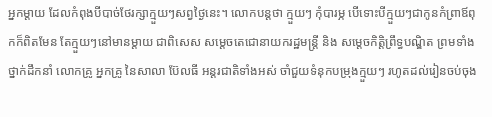អ្នកម្តាយ ដែលកំពុងបីបាច់ថែរក្សាក្មួយៗសព្វថ្ងៃនេះ។ លោកបន្តថា ក្មួយៗ កុំបារម្ភ បើទោះបីក្មួយៗជាកូនកំព្រាឪពុកក៏ពិតមែន តែក្មួយៗនៅមានម្តាយ ជាពិសេស សម្តេចតេជោនាយករដ្ឋមន្ត្រី និង សម្តេចកិត្តិព្រឹទ្ធបណ្ឌិត ព្រមទាំងថ្នាក់ដឹកនាំ លោកគ្រូ អ្នកគ្រូ នៃសាលា ប៊ែលធី អន្តរជាតិទាំងអស់ ចាំជួយទំនុកបម្រុងក្មួយៗ រហូតដល់រៀនចប់ចុង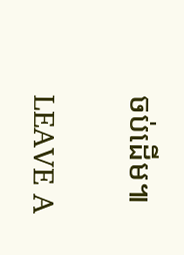ចប់ដើម៕

LEAVE A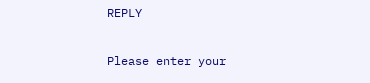REPLY

Please enter your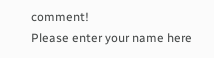comment!
Please enter your name here